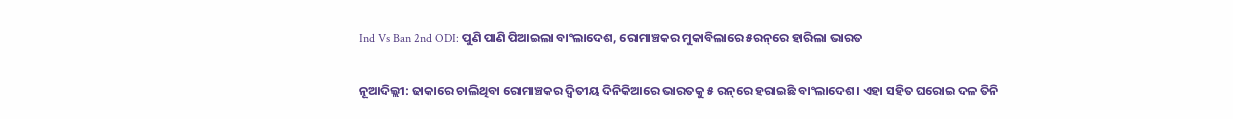Ind Vs Ban 2nd ODI: ପୁଣି ପାଣି ପିଆଇଲା ବାଂଲାଦେଶ, ରୋମାଞ୍ଚକର ମୁକାବିଲାରେ ୫ରନ୍‌ରେ ହାରିଲା ଭାରତ

ନୂଆଦିଲ୍ଲୀ: ଢାକାରେ ଚାଲିଥିବା ରୋମାଞ୍ଚକର ଦ୍ୱିତୀୟ ଦିନିକିଆରେ ଭାରତକୁ ୫ ରନ୍‌ରେ ହରାଇଛି ବାଂଲାଦେଶ। ଏହା ସହିତ ଘରୋଇ ଦଳ ତିନି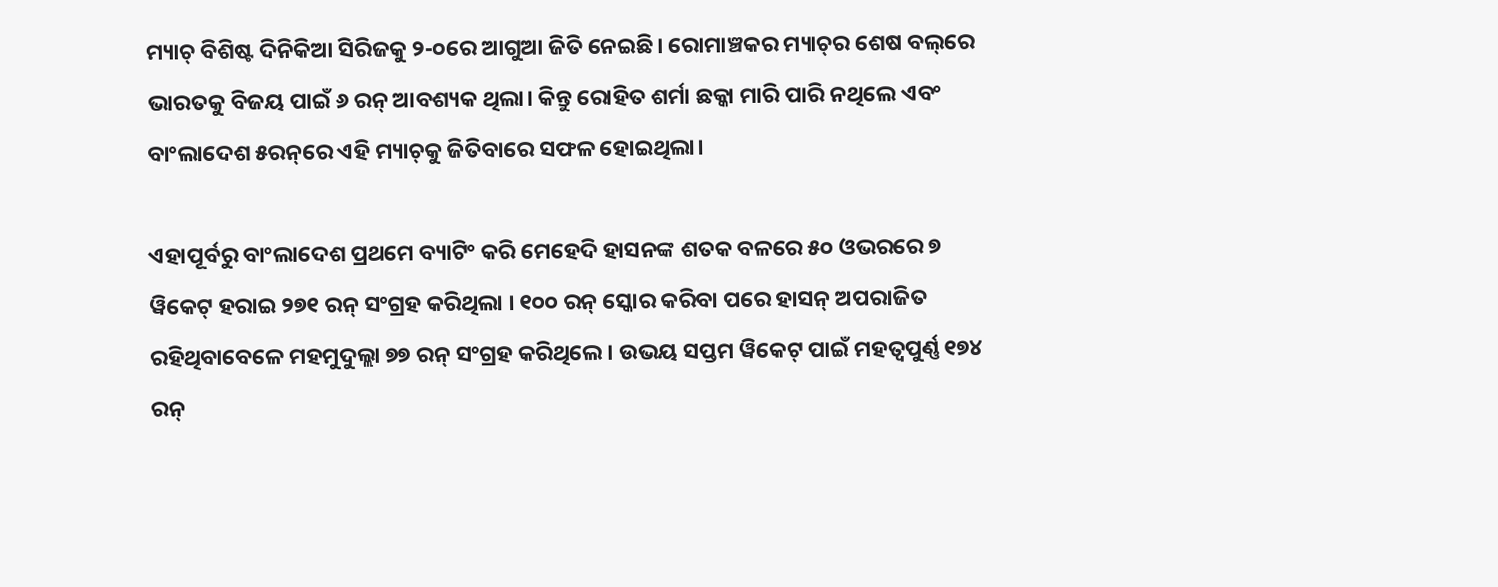ମ୍ୟାଚ୍ ବିଶିଷ୍ଟ ଦିନିକିଆ ସିରିଜକୁ ୨-୦ରେ ଆଗୁଆ ଜିତି ନେଇଛି। ରୋମାଞ୍ଚକର ମ୍ୟାଚ୍‌ର ଶେଷ ବଲ୍‌ରେ ଭାରତକୁ ବିଜୟ ପାଇଁ ୬ ରନ୍ ଆବଶ୍ୟକ ଥିଲା। କିନ୍ତୁ ରୋହିତ ଶର୍ମା ଛକ୍କା ମାରି ପାରି ନଥିଲେ ଏବଂ ବାଂଲାଦେଶ ୫ରନ୍‌ରେ ଏହି ମ୍ୟାଚ୍‌କୁ ଜିତିବାରେ ସଫଳ ହୋଇଥିଲା।

ଏହାପୂର୍ବରୁ ବାଂଲାଦେଶ ପ୍ରଥମେ ବ୍ୟାଟିଂ କରି ମେହେଦି ହାସନଙ୍କ ଶତକ ବଳରେ ୫୦ ଓଭରରେ ୭ ୱିକେଟ୍ ହରାଇ ୨୭୧ ରନ୍ ସଂଗ୍ରହ କରିଥିଲା । ୧୦୦ ରନ୍ ସ୍କୋର କରିବା ପରେ ହାସନ୍ ଅପରାଜିତ ରହିଥିବାବେଳେ ମହମୁଦୁଲ୍ଲା ୭୭ ରନ୍ ସଂଗ୍ରହ କରିଥିଲେ । ଉଭୟ ସପ୍ତମ ୱିକେଟ୍ ପାଇଁ ମହତ୍ୱପୁର୍ଣ୍ଣ ୧୭୪ ରନ୍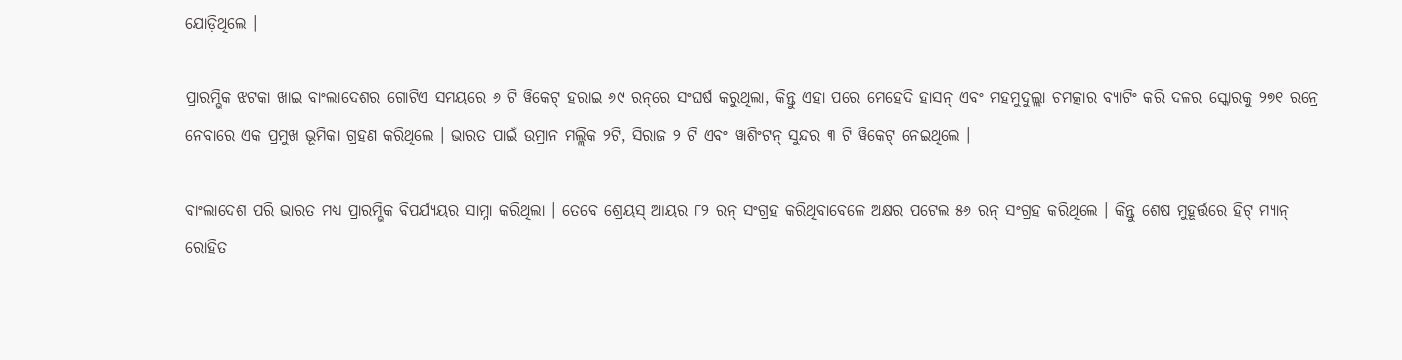ଯୋଡ଼ିଥିଲେ ।

ପ୍ରାରମ୍ଭିକ ଝଟକା ଖାଇ ବାଂଲାଦେଶର ଗୋଟିଏ ସମୟରେ ୬ ଟି ୱିକେଟ୍ ହରାଇ ୬୯ ରନ୍‌ରେ ସଂଘର୍ଷ କରୁଥିଲା, କିନ୍ତୁ ଏହା ପରେ ମେହେଦି ହାସନ୍ ଏବଂ ମହମୁଦୁଲ୍ଲା ଚମତ୍କାର ବ୍ୟାଟିଂ କରି ଦଳର ସ୍କୋରକୁ ୨୭୧ ରନ୍ରେ ନେବାରେ ଏକ ପ୍ରମୁଖ ଭୂମିକା ଗ୍ରହଣ କରିଥିଲେ । ଭାରତ ପାଇଁ ଉମ୍ରାନ ମଲ୍ଲିକ ୨ଟି, ସିରାଜ ୨ ଟି ଏବଂ ୱାଶିଂଟନ୍ ସୁନ୍ଦର ୩ ଟି ୱିକେଟ୍ ନେଇଥିଲେ ।

ବାଂଲାଦେଶ ପରି ଭାରତ ମଧ୍ୟ ପ୍ରାରମ୍ଭିକ ବିପର୍ଯ୍ୟୟର ସାମ୍ନା କରିଥିଲା । ତେବେ ଶ୍ରେୟସ୍ ଆୟର ୮୨ ରନ୍ ସଂଗ୍ରହ କରିଥିବାବେଳେ ଅକ୍ଷର ପଟେଲ ୫୬ ରନ୍ ସଂଗ୍ରହ କରିଥିଲେ । କିନ୍ତୁ ଶେଷ ମୁହୂର୍ତ୍ତରେ ହିଟ୍ ମ୍ୟାନ୍ ରୋହିତ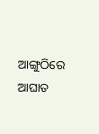ଆଙ୍ଗୁଠିରେ ଆଘାତ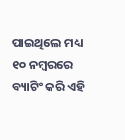ପାଇଥିଲେ ମଧ୍ୟ ୧୦ ନମ୍ବରରେ ବ୍ୟାଟିଂ କରି ଏହି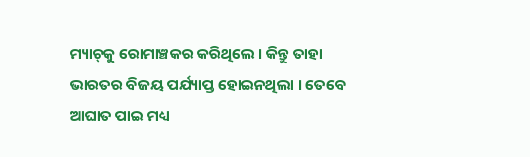ମ୍ୟାଚ୍‌କୁ ରୋମାଞ୍ଚକର କରିଥିଲେ । କିନ୍ତୁ ତାହା ଭାରତର ବିଜୟ ପର୍ଯ୍ୟାପ୍ତ ହୋଇନଥିଲା । ତେବେ ଆଘାତ ପାଇ ମଧ୍ୟ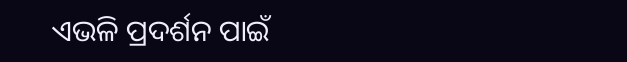ଏଭଳି ପ୍ରଦର୍ଶନ ପାଇଁ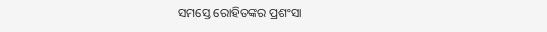ସମସ୍ତେ ରୋହିତଙ୍କର ପ୍ରଶଂସା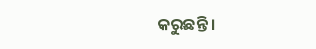କରୁଛନ୍ତି ।